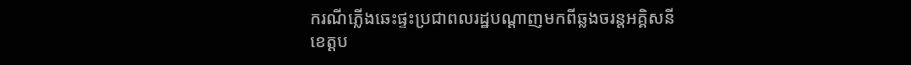ករណីភ្លើងឆេះផ្ទះប្រជាពលរដ្ឋបណ្តាញមកពីឆ្លងចរន្តអគ្គិសនី
ខេត្តប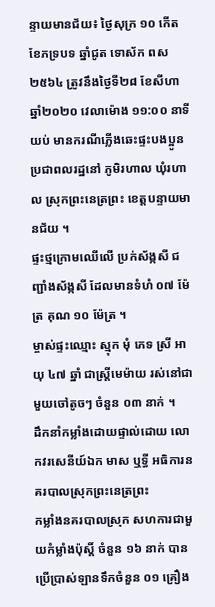ន្ទាយមានជ័យ៖ ថ្ងៃសុក្រ ១០ កើត ខែភទ្របទ ឆ្នាំជូត ទោស័ក ពស ២៥៦៤ ត្រូវនឹងថ្ងៃទី២៨ ខែសីហា ឆ្នាំ២០២០ វេលាម៉ោង ១១:០០ នាទីយប់ មានករណីភ្លើងឆេះផ្ទះបងប្អូនប្រជាពលរដ្ឋនៅ ភូមិរហាល ឃុំរហាល ស្រុកព្រះនេត្រព្រះ ខេត្តបន្ទាយមានជ័យ ។
ផ្ទះថ្មក្រោមឈើលើ ប្រក់ស័ង្កសី ជញ្ជាំងស័ង្កសី ដែលមានទំហំ ០៧ ម៉ែត្រ គុណ ១០ ម៉ែត្រ ។
ម្ចាស់ផ្ទះឈ្មោះ ស្មុក មុំ ភេទ ស្រី អាយុ ៤៧ ឆ្នាំ ជាស្រ្តីមេម៉ាយ រស់នៅជាមួយចៅតូចៗ ចំនួន ០៣ នាក់ ។
ដឹកនាំកម្លាំងដោយផ្ទាល់ដោយ លោកវរសេនីយ៍ឯក មាស ឬទ្ធី អធិការនគរបាលស្រុកព្រះនេត្រព្រះ
កម្លាំងនគរបាលស្រុក សហការជាមួយកំម្លាំងប៉ុស្តិ៍ ចំនួន ១៦ នាក់ បានប្រើប្រាស់ឡានទឹកចំនួន ០១ គ្រឿង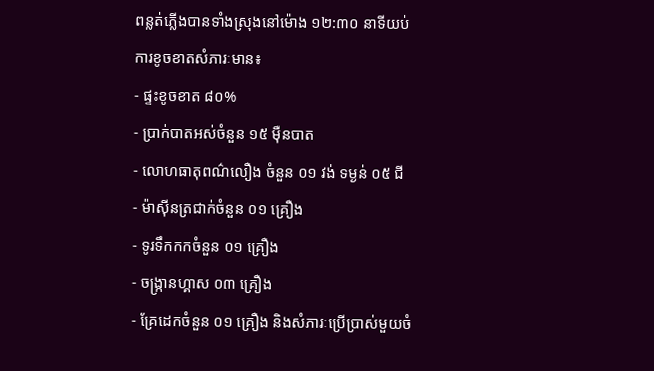ពន្លត់ភ្លើងបានទាំងស្រុងនៅម៉ោង ១២:៣០ នាទីយប់
ការខូចខាតសំភារៈមាន៖
- ផ្ទះខូចខាត ៨០%
- ប្រាក់បាតអស់ចំនួន ១៥ ម៉ឺនបាត
- លោហធាតុពណ៌លឿង ចំនួន ០១ វង់ ទម្ងន់ ០៥ ជី
- ម៉ាស៊ីនត្រជាក់ចំនួន ០១ គ្រឿង
- ទូរទឹកកកចំនួន ០១ គ្រឿង
- ចង្ក្រានហ្គាស ០៣ គ្រឿង
- គ្រែដេកចំនួន ០១ គ្រឿង និងសំភារៈប្រើប្រាស់មួយចំ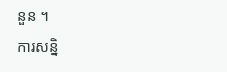នួន ។
ការសន្និ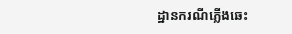ដ្ឋានករណីភ្លើងឆេះ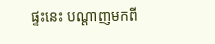ផ្ទះនេះ បណ្តាញមកពី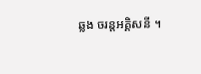ឆ្លង ចរន្តអគ្គិសនី ។